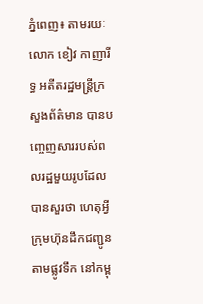ភ្នំពេញ៖ តាមរយៈលោក ខៀវ កាញារីទ្ធ អតីតរដ្ឋមន្ត្រីក្រសួងព័ត៌មាន បានបញ្ចេញសាររបស់ពលរដ្ឋមួយរូបដែលបានសួរថា ហេតុអ្វីក្រុមហ៊ុនដឹកជញ្ជូនតាមផ្លូវទឹក នៅកម្ពុ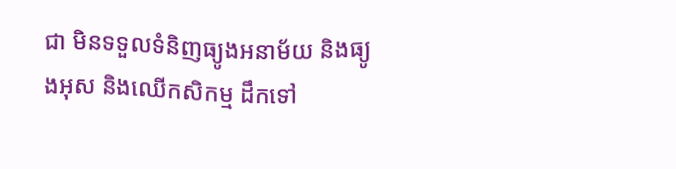ជា មិនទទួលទំនិញធ្យូងអនាម័យ និងធ្យូងអុស និងឈើកសិកម្ម ដឹកទៅ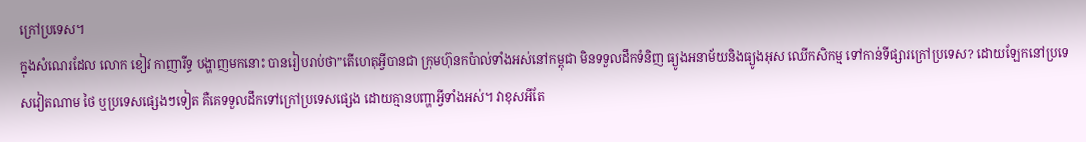ក្រៅប្រទេស។
ក្នុងសំណេរដែល លោក ខៀវ កាញារីទ្ធ បង្ហាញមកនោះ បានរៀបរាប់ថា”តេីហេតុអ្វីបានជា ក្រុមហ៊ុនកប៉ាល់ទាំងអស់នៅកម្ពុជា មិនទទួលដឹកទំនិញ ធ្យូងអនាម័យនិងធ្យូងអុស ឈេីកសិកម្ម ទៅកាន់ទីផ្សារក្រៅប្រទេស? ដោយឡែកនៅប្រទេសវៀតណាម ថៃ ឬប្រទេសផ្សេងៗទៀត គឺគេទទួលដឹកទៅក្រៅប្រទេសផ្សេង ដោយគ្មានបញ្ហាអ្វីទាំងអស់។ វាខុសអីតែ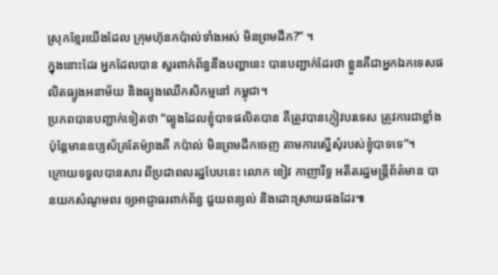ស្រុកខ្មែរយេីងដែល ក្រុមហ៊ុនកប៉ាល់ទាំងអស់ មិនព្រមដឹក?” ។
ក្នុងនោះដែរ អ្នកដែលបាន សួរពាក់ព័ន្ធនឹងបញ្ហានេះ បានបញ្ជាក់ដែរថា ខ្លួនគឺជាអ្នកឯកទេសផលិតធ្យូងអនាម័យ និងធ្យូងឈេីកសិកម្មនៅ កម្ពុជា។
ប្រភពបានបញ្ជាក់ទៀតថា “ធ្យូងដែលខ្ញុំបាទផលិតបាន គឺត្រូវបានភ្ញៀវបរទេស ត្រូវការជាខ្លាំង ប៉ុន្តែមានឧប្បស័គ្រតែម៉្យាងគឺ កប៉ាល់ មិនព្រមដឹកចេញ តាមការស្នេីសុំរបស់ខ្ញុំបាទទេ”។
ក្រោយទទួលបានសារ ពីប្រជាពលរដ្ឋបែបនេះ លោក ខៀវ កាញារីទ្ធ អតីតរដ្ឋមន្ត្រីព័ត៌មាន បានយកសំណូមពរ ឲ្យអាជ្ញាធរពាក់ព័ន្ធ ជួយពន្យល់ និងដោះស្រាយផងដែរ៕